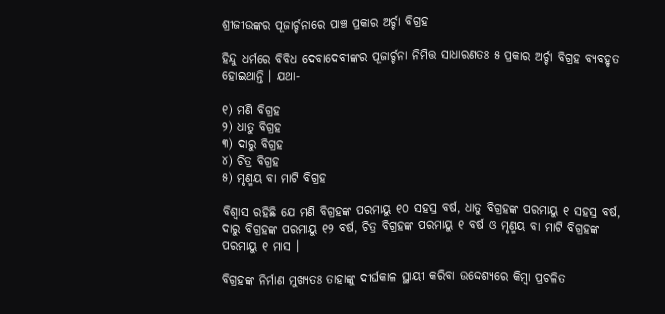ଶ୍ରୀଜୀଉଙ୍କର ପୂଜାର୍ଚ୍ଚନାରେ ପାଞ୍ଚ ପ୍ରକାର ଅର୍ଚ୍ଚା ବିଗ୍ରହ

ହିନ୍ଦୁ ଧର୍ମରେ ବିବିଧ ଦେବାଦେବୀଙ୍କର ପୂଜାର୍ଚ୍ଚନା ନିମିତ୍ତ ସାଧାରଣତଃ ୫ ପ୍ରକାର ଅର୍ଚ୍ଚା ବିଗ୍ରହ ବ୍ୟବହୃତ ହୋଇଥାନ୍ତି । ଯଥା-

୧) ମଣି ବିଗ୍ରହ
୨) ଧାତୁ ବିଗ୍ରହ
୩) ଦାରୁ ବିଗ୍ରହ
୪) ଚିତ୍ର ବିଗ୍ରହ
୫) ମୃଣ୍ମୟ ବା ମାଟି ବିଗ୍ରହ

ବିଶ୍ବାସ ରହିଛି ଯେ ମଣି ବିଗ୍ରହଙ୍କ ପରମାୟୁ ୧୦ ସହସ୍ର ବର୍ଷ, ଧାତୁ ବିଗ୍ରହଙ୍କ ପରମାୟୁ ୧ ସହସ୍ର ବର୍ଷ, ଦାରୁ ବିଗ୍ରହଙ୍କ ପରମାୟୁ ୧୨ ବର୍ଷ, ଚିତ୍ର ବିଗ୍ରହଙ୍କ ପରମାୟୁ ୧ ବର୍ଷ ଓ ମୃଣ୍ମୟ ବା ମାଟି ବିଗ୍ରହଙ୍କ ପରମାୟୁ ୧ ମାସ ।

ବିଗ୍ରହଙ୍କ ନିର୍ମାଣ ମୁଖ୍ୟତଃ ତାହାଙ୍କୁ ଦୀର୍ଘକାଳ ସ୍ଥାୟୀ କରିବା ଉଦ୍ଦେଶ୍ୟରେ କିମ୍ବା ପ୍ରଚଳିତ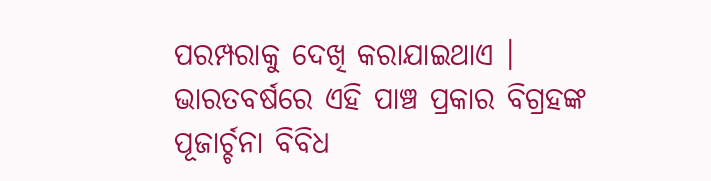ପରମ୍ପରାକୁ ଦେଖି କରାଯାଇଥାଏ । ଭାରତବର୍ଷରେ ଏହି ପାଞ୍ଚ ପ୍ରକାର ବିଗ୍ରହଙ୍କ ପୂଜାର୍ଚ୍ଚନା ବିବିଧ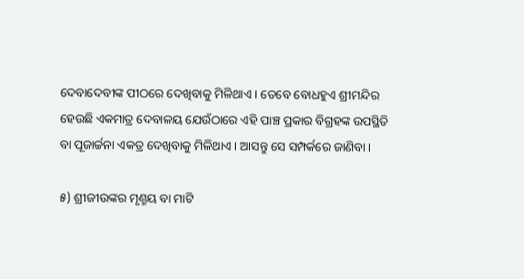ଦେବାଦେବୀଙ୍କ ପୀଠରେ ଦେଖିବାକୁ ମିଳିଥାଏ । ତେବେ ବୋଧହୁଏ ଶ୍ରୀମନ୍ଦିର ହେଉଛି ଏକମାତ୍ର ଦେବାଳୟ ଯେଉଁଠାରେ ଏହି ପାଞ୍ଚ ପ୍ରକାର ବିଗ୍ରହଙ୍କ ଉପସ୍ଥିତି ବା ପୂଜାର୍ଚ୍ଚନା ଏକତ୍ର ଦେଖିବାକୁ ମିଳିଥାଏ । ଆସନ୍ତୁ ସେ ସମ୍ପର୍କରେ ଜାଣିବା ।

୫) ଶ୍ରୀଜୀଉଙ୍କର ମୃଣ୍ମୟ ବା ମାଟି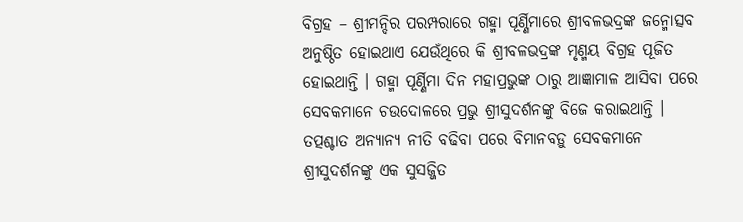ବିଗ୍ରହ – ଶ୍ରୀମନ୍ଦିର ପରମ୍ପରାରେ ଗହ୍ମା ପୂର୍ଣ୍ଣିମାରେ ଶ୍ରୀବଳଭଦ୍ରଙ୍କ ଜନ୍ମୋତ୍ସବ ଅନୁଷ୍ଠିତ ହୋଇଥାଏ ଯେଉଁଥିରେ କି ଶ୍ରୀବଳଭଦ୍ରଙ୍କ ମୃଣ୍ମୟ ବିଗ୍ରହ ପୂଜିତ ହୋଇଥାନ୍ତି । ଗହ୍ମା ପୂର୍ଣ୍ଣିମା ଦିନ ମହାପ୍ରଭୁଙ୍କ ଠାରୁ ଆଜ୍ଞାମାଳ ଆସିବା ପରେ ସେବକମାନେ ଚଉଦୋଳରେ ପ୍ରଭୁ ଶ୍ରୀସୁଦର୍ଶନଙ୍କୁ ବିଜେ କରାଇଥାନ୍ତି । ତତ୍ପଶ୍ଚାତ ଅନ୍ୟାନ୍ୟ ନୀତି ବଢିବା ପରେ ବିମାନବଡ଼ୁ ସେବକମାନେ ଶ୍ରୀସୁଦର୍ଶନଙ୍କୁ ଏକ ସୁସଜ୍ଜିତ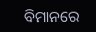ବିମାନରେ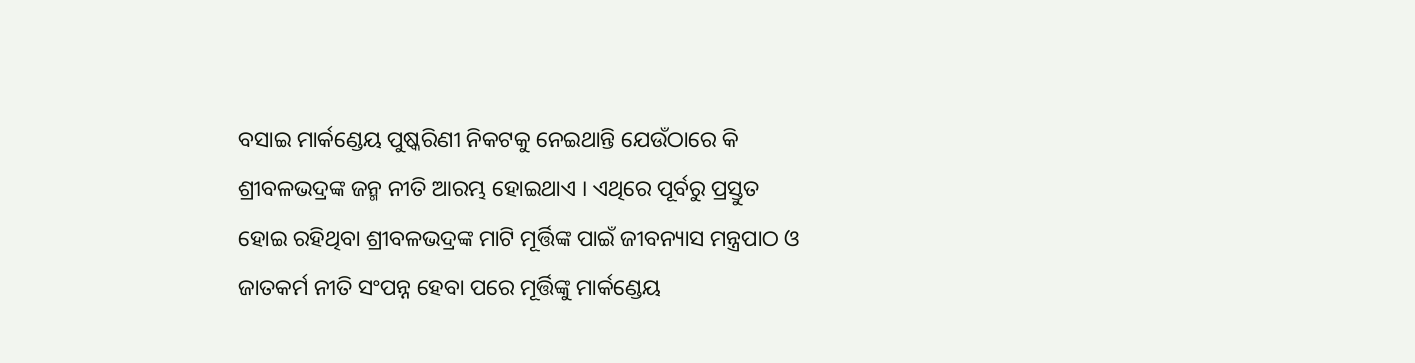ବସାଇ ମାର୍କଣ୍ଡେୟ ପୁଷ୍କରିଣୀ ନିକଟକୁ ନେଇଥାନ୍ତି ଯେଉଁଠାରେ କି ଶ୍ରୀବଳଭଦ୍ରଙ୍କ ଜନ୍ମ ନୀତି ଆରମ୍ଭ ହୋଇଥାଏ । ଏଥିରେ ପୂର୍ବରୁ ପ୍ରସ୍ତୁତ ହୋଇ ରହିଥିବା ଶ୍ରୀବଳଭଦ୍ରଙ୍କ ମାଟି ମୂର୍ତ୍ତିଙ୍କ ପାଇଁ ଜୀବନ୍ୟାସ ମନ୍ତ୍ରପାଠ ଓ ଜାତକର୍ମ ନୀତି ସଂପନ୍ନ ହେବା ପରେ ମୂର୍ତ୍ତିଙ୍କୁ ମାର୍କଣ୍ଡେୟ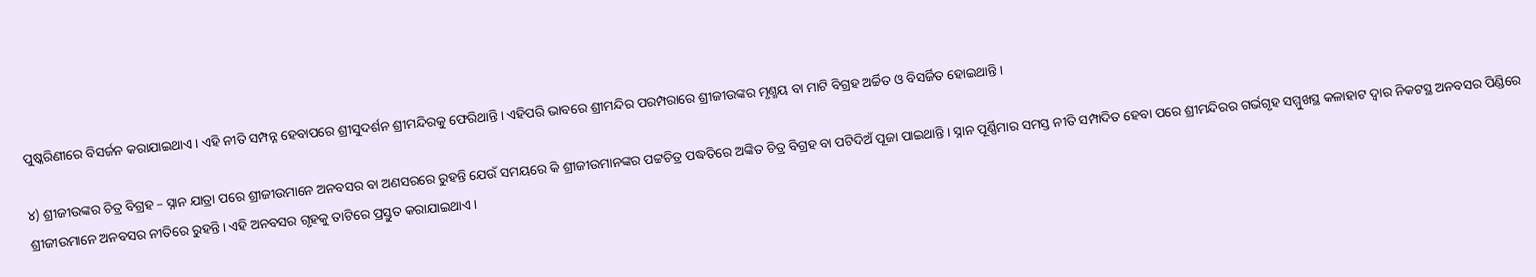ପୁଷ୍କରିଣୀରେ ବିସର୍ଜନ କରାଯାଇଥାଏ । ଏହି ନୀତି ସମ୍ପନ୍ନ ହେବାପରେ ଶ୍ରୀସୁଦର୍ଶନ ଶ୍ରୀମନ୍ଦିରକୁ ଫେରିଥାନ୍ତି । ଏହିପରି ଭାବରେ ଶ୍ରୀମନ୍ଦିର ପରମ୍ପରାରେ ଶ୍ରୀଜୀଉଙ୍କର ମୃଣ୍ମୟ ବା ମାଟି ବିଗ୍ରହ ଅର୍ଚ୍ଚିତ ଓ ବିସର୍ଜିତ ହୋଇଥାନ୍ତି ।

୪) ଶ୍ରୀଜୀଉଙ୍କର ଚିତ୍ର ବିଗ୍ରହ – ସ୍ନାନ ଯାତ୍ରା ପରେ ଶ୍ରୀଜୀଉମାନେ ଅନବସର ବା ଅଣସରରେ ରୁହନ୍ତି ଯେଉଁ ସମୟରେ କି ଶ୍ରୀଜୀଉମାନଙ୍କର ପଟ୍ଟଚିତ୍ର ପଦ୍ଧତିରେ ଅଙ୍କିତ ଚିତ୍ର ବିଗ୍ରହ ବା ପଟିଦିଅଁ ପୂଜା ପାଇଥାନ୍ତି । ସ୍ନାନ ପୂର୍ଣ୍ଣିମାର ସମସ୍ତ ନୀତି ସମ୍ପାଦିତ ହେବା ପରେ ଶ୍ରୀମନ୍ଦିରର ଗର୍ଭଗୃହ ସମ୍ମୁଖସ୍ଥ କଳାହାଟ ଦ୍ୱାର ନିକଟସ୍ଥ ଅନବସର ପିଣ୍ଡିରେ ଶ୍ରୀଜୀଉମାନେ ଅନବସର ନୀତିରେ ରୁହନ୍ତି । ଏହି ଅନବସର ଗୃହକୁ ତାଟିରେ ପ୍ରସ୍ତୁତ କରାଯାଇଥାଏ ।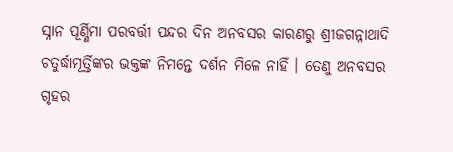ସ୍ନାନ ପୂର୍ଣ୍ଣିମା ପରବର୍ତ୍ତୀ ପନ୍ଦର ଦିନ ଅନବସର କାରଣରୁ ଶ୍ରୀଜଗନ୍ନାଥାଦି ଚତୁର୍ଦ୍ଧାମୂର୍ତ୍ତିଙ୍କର ଭକ୍ତଙ୍କ ନିମନ୍ତେ ଦର୍ଶନ ମିଳେ ନାହିଁ । ତେଣୁ ଅନବସର ଗୃହର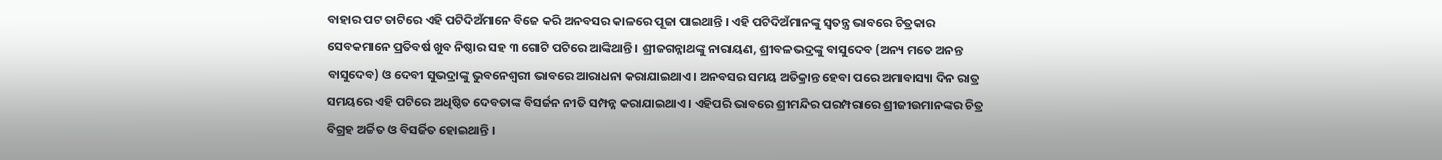ବାହାର ପଟ ତାଟିରେ ଏହି ପଟିଦିଅଁମାନେ ବିଜେ କରି ଅନବସର କାଳରେ ପୂଜା ପାଇଥାନ୍ତି । ଏହି ପଟିଦିଅଁମାନଙ୍କୁ ସ୍ୱତନ୍ତ୍ର ଭାବରେ ଚିତ୍ରକାର ସେବକମାନେ ପ୍ରତିବର୍ଷ ଖୁବ ନିଷ୍ଠାର ସହ ୩ ଗୋଟି ପଟିରେ ଆଙ୍କିଥାନ୍ତି । ଶ୍ରୀଜଗନ୍ନାଥଙ୍କୁ ନାରାୟଣ, ଶ୍ରୀବଳଭଦ୍ରଙ୍କୁ ବାସୁଦେବ (ଅନ୍ୟ ମତେ ଅନନ୍ତ ବାସୁଦେବ) ଓ ଦେବୀ ସୁଭଦ୍ରାଙ୍କୁ ଭୁବନେଶ୍ୱରୀ ଭାବରେ ଆରାଧନା କରାଯାଇଥାଏ । ଅନବସର ସମୟ ଅତିକ୍ରାନ୍ତ ହେବା ପରେ ଅମାବାସ୍ୟା ଦିନ ରାତ୍ର ସମୟରେ ଏହି ପଟିରେ ଅଧିଷ୍ଠିତ ଦେବତାଙ୍କ ବିସର୍ଜନ ନୀତି ସମ୍ପନ୍ନ କରାଯାଇଥାଏ । ଏହିପରି ଭାବରେ ଶ୍ରୀମନ୍ଦିର ପରମ୍ପରାରେ ଶ୍ରୀଜୀଉମାନଙ୍କର ଚିତ୍ର ବିଗ୍ରହ ଅର୍ଚ୍ଚିତ ଓ ବିସର୍ଜିତ ହୋଇଥାନ୍ତି ।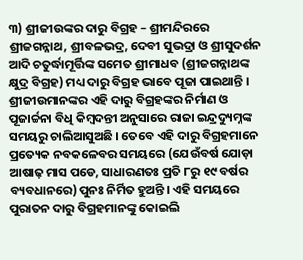୩) ଶ୍ରୀଜୀଉଙ୍କର ଦାରୁ ବିଗ୍ରହ – ଶ୍ରୀମନ୍ଦିରରେ ଶ୍ରୀଜଗନ୍ନାଥ, ଶ୍ରୀବଳଭଦ୍ର, ଦେବୀ ସୁଭଦ୍ରା ଓ ଶ୍ରୀସୁଦର୍ଶନ ଆଦି ଚତୁର୍ଦ୍ଧାମୂର୍ତ୍ତିଙ୍କ ସମେତ ଶ୍ରୀମାଧବ (ଶ୍ରୀଜଗନ୍ନାଥଙ୍କ କ୍ଷୁଦ୍ର ବିଗ୍ରହ) ମଧ୍ୟ ଦାରୁ ବିଗ୍ରହ ଭାବେ ପୂଜା ପାଇଥାନ୍ତି । ଶ୍ରୀଜୀଉମାନଙ୍କର ଏହି ଦାରୁ ବିଗ୍ରହଙ୍କର ନିର୍ମାଣ ଓ ପୂଜାର୍ଚ୍ଚନା ବିଧି କିମ୍ବଦନ୍ତୀ ଅନୁସାରେ ରାଜା ଇନ୍ଦ୍ରଦ୍ୟୁମ୍ନଙ୍କ ସମୟରୁ ଚାଲିଆସୁଅଛି । ତେବେ ଏହି ଦାରୁ ବିଗ୍ରହମାନେ ପ୍ରତ୍ୟେକ ନବକଳେବର ସମୟରେ (ଯେଉଁବର୍ଷ ଯୋଡ଼ା ଆଷାଢ଼ ମାସ ପଡେ, ସାଧାରଣତଃ ପ୍ରତି ୮ରୁ ୧୯ ବର୍ଷର ବ୍ୟବଧାନରେ) ପୁନଃ ନିର୍ମିତ ହୁଅନ୍ତି । ଏହି ସମୟରେ ପୁରାତନ ଦାରୁ ବିଗ୍ରହମାନଙ୍କୁ କୋଇଲି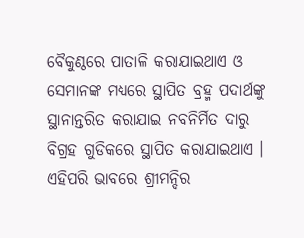ବୈକୁଣ୍ଠରେ ପାତାଳି କରାଯାଇଥାଏ ଓ ସେମାନଙ୍କ ମଧ୍ୟରେ ସ୍ଥାପିତ ବ୍ରହ୍ମ ପଦାର୍ଥଙ୍କୁ ସ୍ଥାନାନ୍ତରିତ କରାଯାଇ ନବନିର୍ମିତ ଦାରୁ ବିଗ୍ରହ ଗୁଡିକରେ ସ୍ଥାପିତ କରାଯାଇଥାଏ । ଏହିପରି ଭାବରେ ଶ୍ରୀମନ୍ଦିର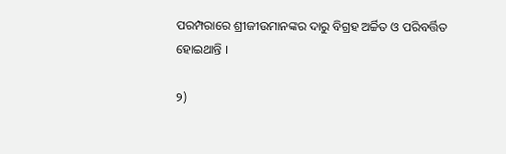ପରମ୍ପରାରେ ଶ୍ରୀଜୀଉମାନଙ୍କର ଦାରୁ ବିଗ୍ରହ ଅର୍ଚ୍ଚିତ ଓ ପରିବର୍ତ୍ତିତ ହୋଇଥାନ୍ତି ।

୨)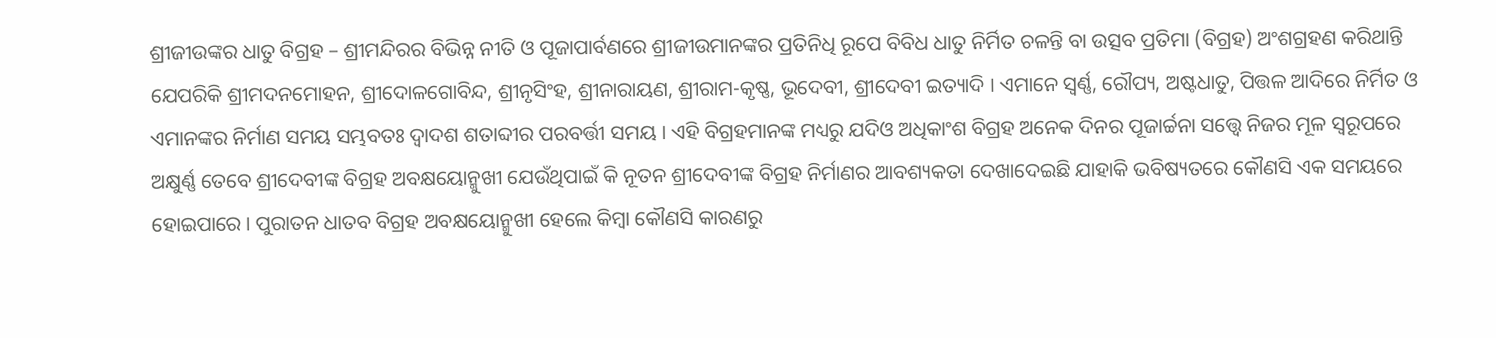ଶ୍ରୀଜୀଉଙ୍କର ଧାତୁ ବିଗ୍ରହ – ଶ୍ରୀମନ୍ଦିରର ବିଭିନ୍ନ ନୀତି ଓ ପୂଜାପାର୍ବଣରେ ଶ୍ରୀଜୀଉମାନଙ୍କର ପ୍ରତିନିଧି ରୂପେ ବିବିଧ ଧାତୁ ନିର୍ମିତ ଚଳନ୍ତି ବା ଉତ୍ସବ ପ୍ରତିମା (ବିଗ୍ରହ) ଅଂଶଗ୍ରହଣ କରିଥାନ୍ତି ଯେପରିକି ଶ୍ରୀମଦନମୋହନ, ଶ୍ରୀଦୋଳଗୋବିନ୍ଦ, ଶ୍ରୀନୃସିଂହ, ଶ୍ରୀନାରାୟଣ, ଶ୍ରୀରାମ-କୃଷ୍ଣ, ଭୂଦେବୀ, ଶ୍ରୀଦେବୀ ଇତ୍ୟାଦି । ଏମାନେ ସ୍ୱର୍ଣ୍ଣ, ରୌପ୍ୟ, ଅଷ୍ଟଧାତୁ, ପିତ୍ତଳ ଆଦିରେ ନିର୍ମିତ ଓ ଏମାନଙ୍କର ନିର୍ମାଣ ସମୟ ସମ୍ଭବତଃ ଦ୍ୱାଦଶ ଶତାବ୍ଦୀର ପରବର୍ତ୍ତୀ ସମୟ । ଏହି ବିଗ୍ରହମାନଙ୍କ ମଧ୍ୟରୁ ଯଦିଓ ଅଧିକାଂଶ ବିଗ୍ରହ ଅନେକ ଦିନର ପୂଜାର୍ଚ୍ଚନା ସତ୍ତ୍ୱେ ନିଜର ମୂଳ ସ୍ୱରୂପରେ ଅକ୍ଷୁର୍ଣ୍ଣ ତେବେ ଶ୍ରୀଦେବୀଙ୍କ ବିଗ୍ରହ ଅବକ୍ଷୟୋନ୍ମୁଖୀ ଯେଉଁଥିପାଇଁ କି ନୂତନ ଶ୍ରୀଦେବୀଙ୍କ ବିଗ୍ରହ ନିର୍ମାଣର ଆବଶ୍ୟକତା ଦେଖାଦେଇଛି ଯାହାକି ଭବିଷ୍ୟତରେ କୌଣସି ଏକ ସମୟରେ ହୋଇପାରେ । ପୁରାତନ ଧାତବ ବିଗ୍ରହ ଅବକ୍ଷୟୋନ୍ମୁଖୀ ହେଲେ କିମ୍ବା କୌଣସି କାରଣରୁ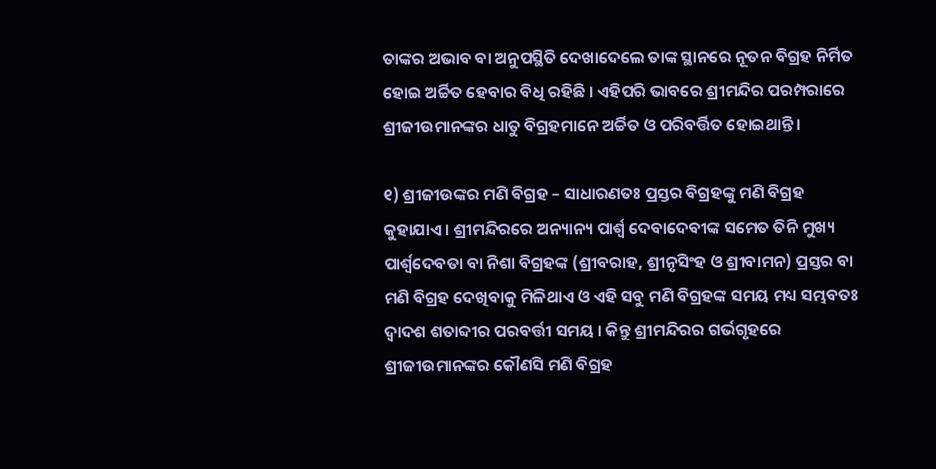ତାଙ୍କର ଅଭାବ ବା ଅନୁପସ୍ଥିତି ଦେଖାଦେଲେ ତାଙ୍କ ସ୍ଥାନରେ ନୂତନ ବିଗ୍ରହ ନିର୍ମିତ ହୋଇ ଅର୍ଚ୍ଚିତ ହେବାର ବିଧି ରହିଛି । ଏହିପରି ଭାବରେ ଶ୍ରୀମନ୍ଦିର ପରମ୍ପରାରେ ଶ୍ରୀଜୀଉମାନଙ୍କର ଧାତୁ ବିଗ୍ରହମାନେ ଅର୍ଚ୍ଚିତ ଓ ପରିବର୍ତ୍ତିତ ହୋଇଥାନ୍ତି ।

୧) ଶ୍ରୀଜୀଉଙ୍କର ମଣି ବିଗ୍ରହ – ସାଧାରଣତଃ ପ୍ରସ୍ତର ବିଗ୍ରହଙ୍କୁ ମଣି ବିଗ୍ରହ କୁହାଯାଏ । ଶ୍ରୀମନ୍ଦିରରେ ଅନ୍ୟାନ୍ୟ ପାର୍ଶ୍ୱ ଦେବାଦେବୀଙ୍କ ସମେତ ତିନି ମୁଖ୍ୟ ପାର୍ଶ୍ଵଦେବତା ବା ନିଶା ବିଗ୍ରହଙ୍କ (ଶ୍ରୀବରାହ, ଶ୍ରୀନୃସିଂହ ଓ ଶ୍ରୀବାମନ) ପ୍ରସ୍ତର ବା ମଣି ବିଗ୍ରହ ଦେଖିବାକୁ ମିଳିଥାଏ ଓ ଏହି ସବୁ ମଣି ବିଗ୍ରହଙ୍କ ସମୟ ମଧ୍ୟ ସମ୍ଭବତଃ ଦ୍ୱାଦଶ ଶତାବ୍ଦୀର ପରବର୍ତ୍ତୀ ସମୟ । କିନ୍ତୁ ଶ୍ରୀମନ୍ଦିରର ଗର୍ଭଗୃହରେ ଶ୍ରୀଜୀଉମାନଙ୍କର କୌଣସି ମଣି ବିଗ୍ରହ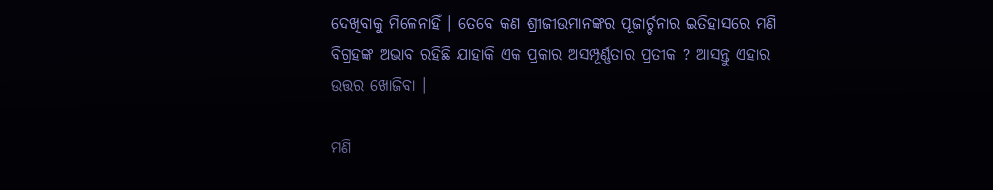ଦେଖିବାକୁ ମିଳେନାହିଁ । ତେବେ କଣ ଶ୍ରୀଜୀଉମାନଙ୍କର ପୂଜାର୍ଚ୍ଚନାର ଇତିହାସରେ ମଣି ବିଗ୍ରହଙ୍କ ଅଭାବ ରହିଛି ଯାହାକି ଏକ ପ୍ରକାର ଅସମ୍ପୂର୍ଣ୍ଣତାର ପ୍ରତୀକ ? ଆସନ୍ତୁ ଏହାର ଉତ୍ତର ଖୋଜିବା ।

ମଣି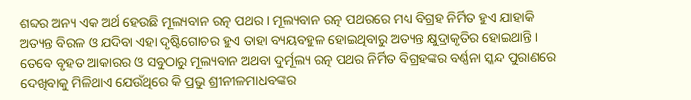ଶବ୍ଦର ଅନ୍ୟ ଏକ ଅର୍ଥ ହେଉଛି ମୂଲ୍ୟବାନ ରତ୍ନ ପଥର । ମୂଲ୍ୟବାନ ରତ୍ନ ପଥରରେ ମଧ୍ୟ ବିଗ୍ରହ ନିର୍ମିତ ହୁଏ ଯାହାକି ଅତ୍ୟନ୍ତ ବିରଳ ଓ ଯଦିବା ଏହା ଦୃଷ୍ଟିଗୋଚର ହୁଏ ତାହା ବ୍ୟୟବହୁଳ ହୋଇଥିବାରୁ ଅତ୍ୟନ୍ତ କ୍ଷୁଦ୍ରାକୃତିର ହୋଇଥାନ୍ତି । ତେବେ ବୃହତ ଆକାରର ଓ ସବୁଠାରୁ ମୂଲ୍ୟବାନ ଅଥବା ଦୁର୍ମୂଲ୍ୟ ରତ୍ନ ପଥର ନିର୍ମିତ ବିଗ୍ରହଙ୍କର ବର୍ଣ୍ଣନା ସ୍କନ୍ଦ ପୁରାଣରେ ଦେଖିବାକୁ ମିଳିଥାଏ ଯେଉଁଥିରେ କି ପ୍ରଭୁ ଶ୍ରୀନୀଳମାଧବଙ୍କର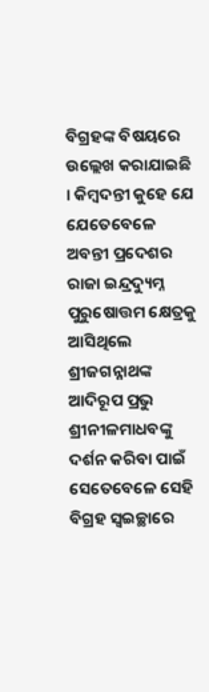ବିଗ୍ରହଙ୍କ ବିଷୟରେ ଉଲ୍ଲେଖ କରାଯାଇଛି । କିମ୍ବଦନ୍ତୀ କୁହେ ଯେ ଯେତେବେଳେ ଅବନ୍ତୀ ପ୍ରଦେଶର ରାଜା ଇନ୍ଦ୍ରଦ୍ୟୁମ୍ନ ପୁରୁଷୋତ୍ତମ କ୍ଷେତ୍ରକୁ ଆସିଥିଲେ ଶ୍ରୀଜଗନ୍ନାଥଙ୍କ ଆଦିରୂପ ପ୍ରଭୁ ଶ୍ରୀନୀଳମାଧବଙ୍କୁ ଦର୍ଶନ କରିବା ପାଇଁ ସେତେବେଳେ ସେହି ବିଗ୍ରହ ସ୍ୱଇଚ୍ଛାରେ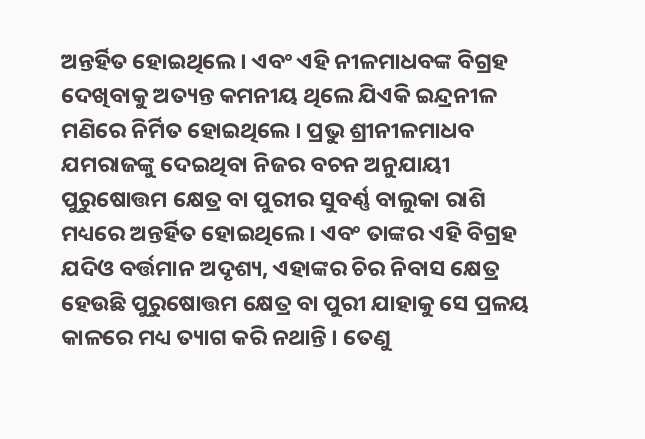ଅନ୍ତର୍ହିତ ହୋଇଥିଲେ । ଏବଂ ଏହି ନୀଳମାଧବଙ୍କ ବିଗ୍ରହ ଦେଖିବାକୁ ଅତ୍ୟନ୍ତ କମନୀୟ ଥିଲେ ଯିଏକି ଇନ୍ଦ୍ରନୀଳ ମଣିରେ ନିର୍ମିତ ହୋଇଥିଲେ । ପ୍ରଭୁ ଶ୍ରୀନୀଳମାଧବ ଯମରାଜଙ୍କୁ ଦେଇଥିବା ନିଜର ବଚନ ଅନୁଯାୟୀ ପୁରୁଷୋତ୍ତମ କ୍ଷେତ୍ର ବା ପୁରୀର ସୁବର୍ଣ୍ଣ ବାଲୁକା ରାଶି ମଧ୍ୟରେ ଅନ୍ତର୍ହିତ ହୋଇଥିଲେ । ଏବଂ ତାଙ୍କର ଏହି ବିଗ୍ରହ ଯଦିଓ ବର୍ତ୍ତମାନ ଅଦୃଶ୍ୟ, ଏହାଙ୍କର ଚିର ନିବାସ କ୍ଷେତ୍ର ହେଉଛି ପୁରୁଷୋତ୍ତମ କ୍ଷେତ୍ର ବା ପୁରୀ ଯାହାକୁ ସେ ପ୍ରଳୟ କାଳରେ ମଧ୍ୟ ତ୍ୟାଗ କରି ନଥାନ୍ତି । ତେଣୁ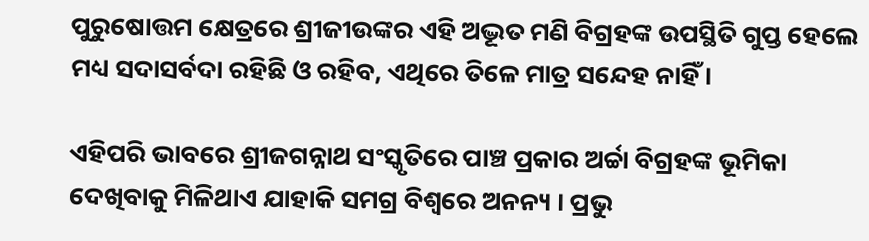ପୁରୁଷୋତ୍ତମ କ୍ଷେତ୍ରରେ ଶ୍ରୀଜୀଉଙ୍କର ଏହି ଅଦ୍ଭୂତ ମଣି ବିଗ୍ରହଙ୍କ ଉପସ୍ଥିତି ଗୁପ୍ତ ହେଲେ ମଧ୍ୟ ସଦାସର୍ବଦା ରହିଛି ଓ ରହିବ, ଏଥିରେ ତିଳେ ମାତ୍ର ସନ୍ଦେହ ନାହିଁ ।

ଏହିପରି ଭାବରେ ଶ୍ରୀଜଗନ୍ନାଥ ସଂସ୍କୃତିରେ ପାଞ୍ଚ ପ୍ରକାର ଅର୍ଚ୍ଚା ବିଗ୍ରହଙ୍କ ଭୂମିକା ଦେଖିବାକୁ ମିଳିଥାଏ ଯାହାକି ସମଗ୍ର ବିଶ୍ୱରେ ଅନନ୍ୟ । ପ୍ରଭୁ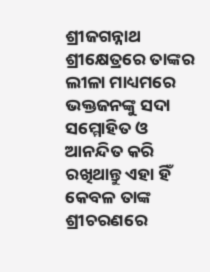ଶ୍ରୀଜଗନ୍ନାଥ ଶ୍ରୀକ୍ଷେତ୍ରରେ ତାଙ୍କର ଲୀଳା ମାଧ୍ୟମରେ ଭକ୍ତଜନଙ୍କୁ ସଦା ସମ୍ମୋହିତ ଓ ଆନନ୍ଦିତ କରି ରଖିଥାନ୍ତୁ ଏହା ହିଁ କେବଳ ତାଙ୍କ ଶ୍ରୀଚରଣରେ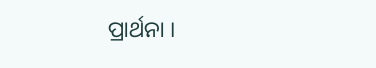ପ୍ରାର୍ଥନା ।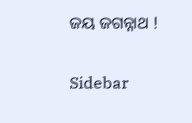ଜୟ ଜଗନ୍ନାଥ !

Sidebar